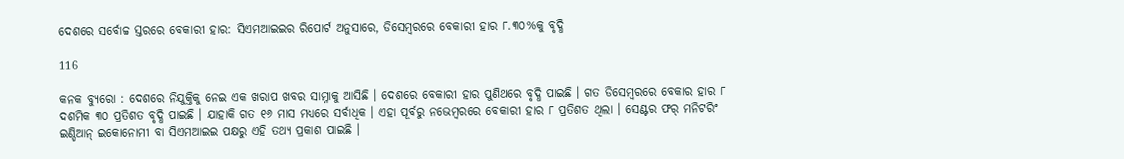ଦେଶରେ ସର୍ବୋଚ୍ଚ ସ୍ତରରେ ବେକାରୀ ହାର: ସିଏମଆଇଇର ରିପୋର୍ଟ ଅନୁସାରେ, ଡିସେମ୍ବରରେ ବେକାରୀ ହାର ୮.୩୦%କୁ ବୃଦ୍ଧି

116

କନକ ବ୍ୟୁରୋ : ଦେଶରେ ନିଯୁକ୍ତିକୁ ନେଇ ଏକ ଖରାପ ଖବର ସାମ୍ନାକୁ ଆସିଛି । ଦେଶରେ ବେକାରୀ ହାର ପୁଣିଥରେ ବୃଦ୍ଧି ପାଇଛି । ଗତ ଡିସେମ୍ବରରେ ବେକାର ହାର ୮ ଦଶମିକ ୩୦ ପ୍ରତିଶତ ବୃଦ୍ଧି ପାଇଛି । ଯାହାକି ଗତ ୧୬ ମାସ ମଧ୍ୟରେ ସର୍ବାଧିକ । ଏହା ପୂର୍ବରୁ ନଭେମ୍ବରରେ ବେକାରୀ ହାର ୮ ପ୍ରତିଶତ ଥିଲା । ସେଣ୍ଟର ଫର୍ ମନିଟରିଂ ଇଣ୍ଡିଆନ୍ ଇକୋନୋମୀ ବା ସିଏମଆଇଇ ପକ୍ଷରୁ ଏହି ତଥ୍ୟ ପ୍ରକାଶ ପାଇଛି ।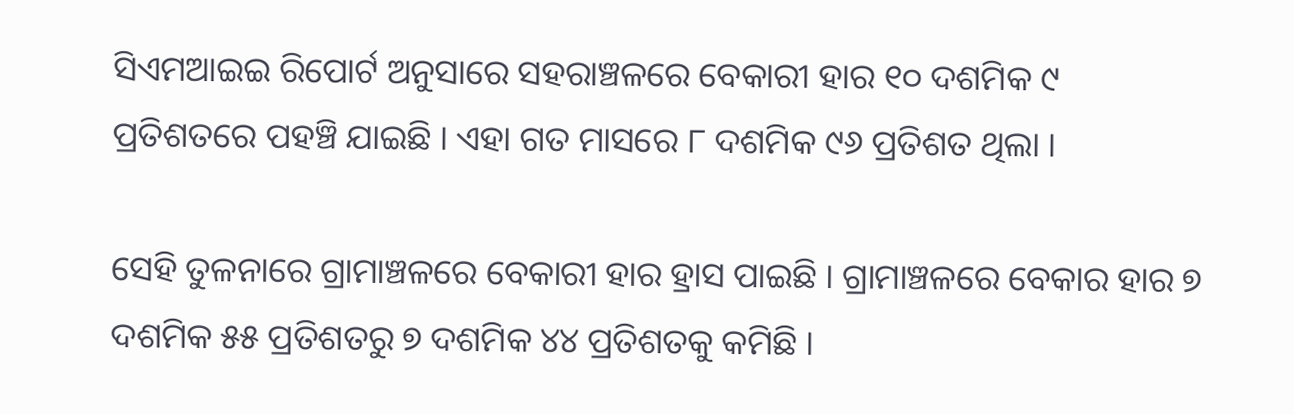ସିଏମଆଇଇ ରିପୋର୍ଟ ଅନୁସାରେ ସହରାଞ୍ଚଳରେ ବେକାରୀ ହାର ୧୦ ଦଶମିକ ୯ ପ୍ରତିଶତରେ ପହଞ୍ଚି ଯାଇଛି । ଏହା ଗତ ମାସରେ ୮ ଦଶମିକ ୯୬ ପ୍ରତିଶତ ଥିଲା ।

ସେହି ତୁଳନାରେ ଗ୍ରାମାଞ୍ଚଳରେ ବେକାରୀ ହାର ହ୍ରାସ ପାଇଛି । ଗ୍ରାମାଞ୍ଚଳରେ ବେକାର ହାର ୭ ଦଶମିକ ୫୫ ପ୍ରତିଶତରୁ ୭ ଦଶମିକ ୪୪ ପ୍ରତିଶତକୁ କମିଛି ।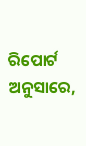ରିପୋର୍ଟ ଅନୁସାରେ,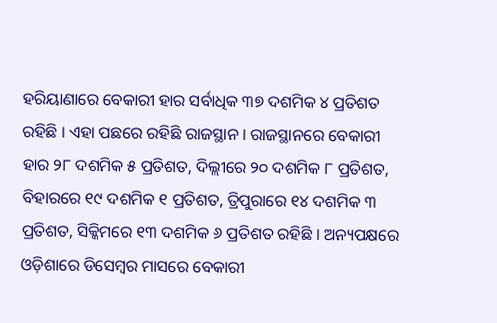ହରିୟାଣାରେ ବେକାରୀ ହାର ସର୍ବାଧିକ ୩୭ ଦଶମିକ ୪ ପ୍ରତିଶତ ରହିଛି । ଏହା ପଛରେ ରହିଛି ରାଜସ୍ଥାନ । ରାଜସ୍ଥାନରେ ବେକାରୀ ହାର ୨୮ ଦଶମିକ ୫ ପ୍ରତିଶତ, ଦିଲ୍ଲୀରେ ୨୦ ଦଶମିକ ୮ ପ୍ରତିଶତ, ବିହାରରେ ୧୯ ଦଶମିକ ୧ ପ୍ରତିଶତ, ତ୍ରିପୁରାରେ ୧୪ ଦଶମିକ ୩ ପ୍ରତିଶତ, ସିକ୍କିମରେ ୧୩ ଦଶମିକ ୬ ପ୍ରତିଶତ ରହିଛି । ଅନ୍ୟପକ୍ଷରେ ଓଡ଼ିଶାରେ ଡିସେମ୍ବର ମାସରେ ବେକାରୀ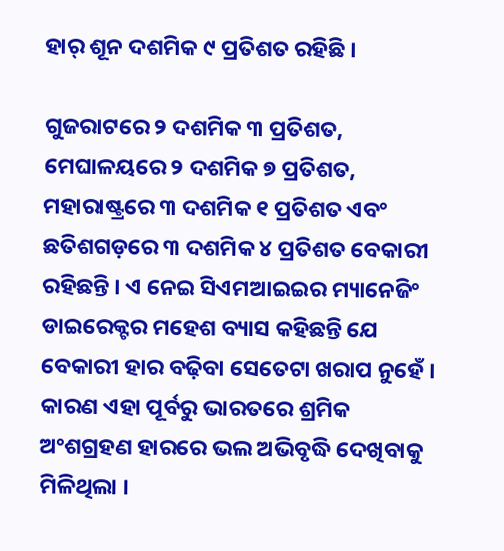ହାର୍ ଶୂନ ଦଶମିକ ୯ ପ୍ରତିଶତ ରହିଛି ।

ଗୁଜରାଟରେ ୨ ଦଶମିକ ୩ ପ୍ରତିଶତ, ମେଘାଳୟରେ ୨ ଦଶମିକ ୭ ପ୍ରତିଶତ, ମହାରାଷ୍ଟ୍ରରେ ୩ ଦଶମିକ ୧ ପ୍ରତିଶତ ଏବଂ ଛତିଶଗଡ଼ରେ ୩ ଦଶମିକ ୪ ପ୍ରତିଶତ ବେକାରୀ ରହିଛନ୍ତି । ଏ ନେଇ ସିଏମଆଇଇର ମ୍ୟାନେଜିଂ ଡାଇରେକ୍ଟର ମହେଶ ବ୍ୟାସ କହିଛନ୍ତି ଯେ ବେକାରୀ ହାର ବଢ଼ିବା ସେତେଟା ଖରାପ ନୁହେଁ । କାରଣ ଏହା ପୂର୍ବରୁ ଭାରତରେ ଶ୍ରମିକ ଅଂଶଗ୍ରହଣ ହାରରେ ଭଲ ଅଭିବୃଦ୍ଧି ଦେଖିବାକୁ ମିଳିଥିଲା ।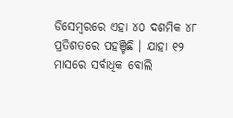ଡିସେମ୍ବରରେ ଏହା ୪୦ ଦଶମିକ ୪୮ ପ୍ରତିଶତରେ ପହଞ୍ଚିଛି । ଯାହା ୧୨ ମାସରେ ସର୍ବାଧିକ ବୋଲି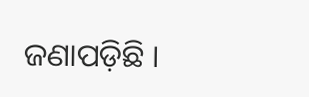ଜଣାପଡ଼ିଛି ।